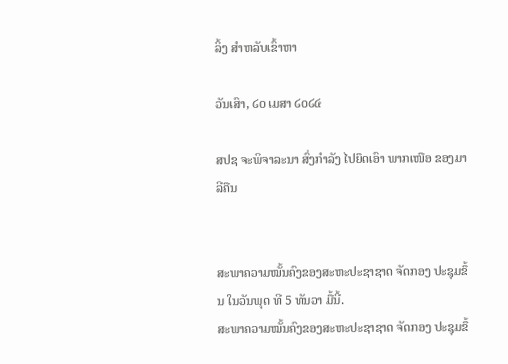ລິ້ງ ສຳຫລັບເຂົ້າຫາ

ວັນເສົາ, ໒໐ ເມສາ ໒໐໒໔

ສປຊ ຈະພິຈາລະນາ ສົ່ງກຳລັງ ໄປຍຶດເອົາ ພາກເໜືອ ຂອງມາລີຄືນ


ສະພາຄວາມໝັ້ນຄົງຂອງສະຫະປະຊາຊາດ ຈັດກອງ ປະຊຸມຂຶ້ນ ໃນວັນພຸດ ທີ 5 ທັນວາ ມື້ນີ້.
ສະພາຄວາມໝັ້ນຄົງຂອງສະຫະປະຊາຊາດ ຈັດກອງ ປະຊຸມຂຶ້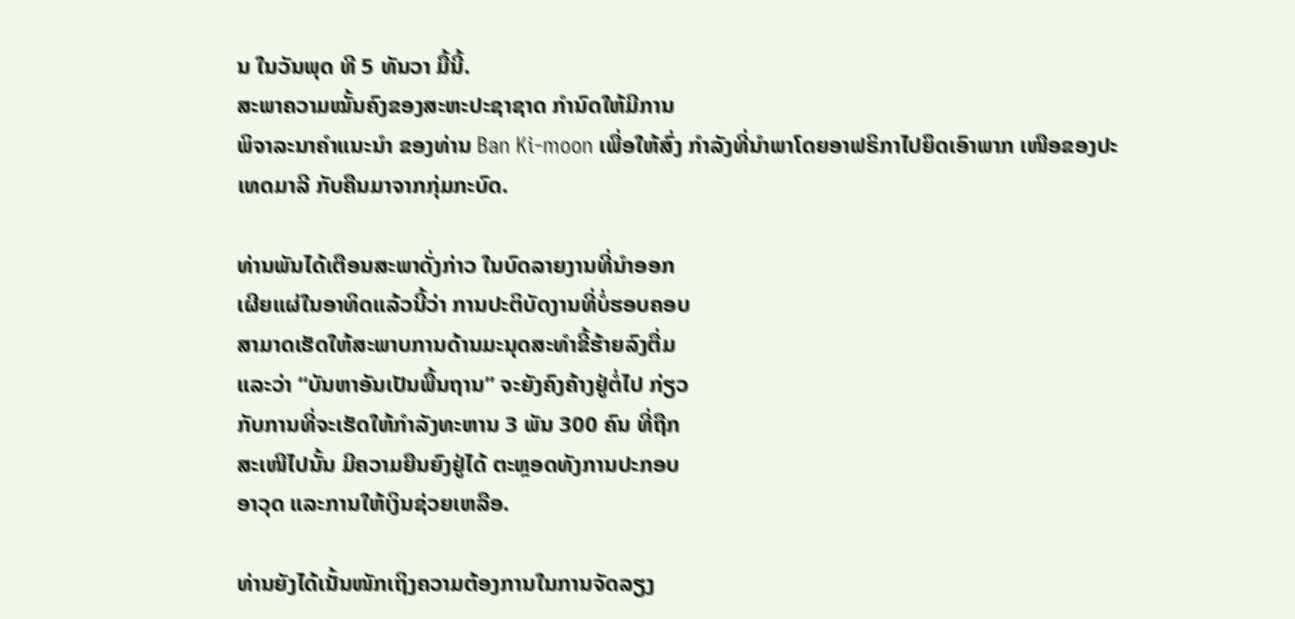ນ ໃນວັນພຸດ ທີ 5 ທັນວາ ມື້ນີ້.
ສະພາຄວາມໝັ້ນຄົງຂອງສະຫະປະຊາຊາດ ກໍານົດໃຫ້ມີການ
ພິຈາລະນາຄໍາແນະນໍາ ຂອງທ່ານ Ban Ki-moon ເພື່ອໃຫ້ສົ່ງ ກຳລັງທີ່ນໍາພາໂດຍອາຟຣິກາໄປຍຶດເອົາພາກ ເໜືອຂອງປະ
ເທດມາລີ ກັບຄືນມາຈາກກຸ່ມກະບົດ.

ທ່ານພັນໄດ້ເຕືອນສະພາດັ່ງກ່າວ ໃນບົດລາຍງານທີ່ນຳອອກ
ເຜີຍແຜ່ໃນອາທິດແລ້ວນີ້ວ່າ ການປະຕິບັດງານທີ່ບໍ່ຮອບຄອບ
ສາມາດເຮັດໃຫ້ສະພາບການດ້ານມະນຸດສະທໍາຂີ້ຮ້າຍລົງຕື່ມ
ແລະວ່າ “ບັນຫາອັນເປັນພື້ນຖານ” ຈະຍັງຄົງຄ້າງຢູ່ຕໍ່ໄປ ກ່ຽວ
ກັບການທີ່ຈະເຮັດໃຫ້ກໍາລັງທະຫານ 3 ພັນ 300 ຄົນ ທີ່ຖືກ
ສະເໜີໄປນັ້ນ ມີຄວາມຍືນຍົງຢູ່ໄດ້ ຕະຫຼອດທັງການປະກອບ
ອາວຸດ ແລະການໃຫ້ເງິນຊ່ວຍເຫລືອ.

ທ່ານຍັງໄດ້ເນັ້ນໜັກເຖິງຄວາມຕ້ອງການໃນການຈັດລຽງ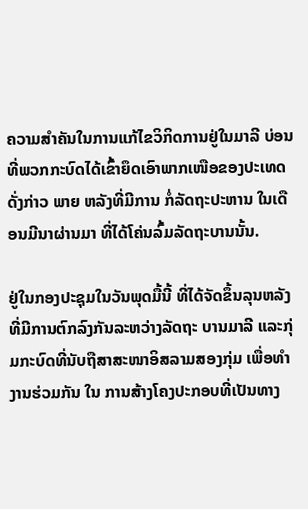ຄວາມສໍາຄັນໃນການແກ້ໄຂວິກິດການຢູ່ໃນມາລີ ບ່ອນທີ່ພວກກະບົດໄດ້ເຂົ້າຍຶດເອົາພາກເໜືອຂອງປະເທດດັ່ງກ່າວ ພາຍ ຫລັງທີ່ມີການ ກໍ່ລັດຖະປະຫານ ໃນເດືອນມີນາຜ່ານມາ ທີ່ໄດ້ໂຄ່ນລົ້ມລັດຖະບານນັ້ນ.

ຢູ່ໃນກອງປະຊຸມໃນວັນພຸດມື້ນີ້ ທີ່ໄດ້ຈັດຂຶ້ນລຸນຫລັງທີ່ມີການຕົກລົງກັນລະຫວ່າງລັດຖະ ບານມາລີ ແລະກຸ່ມກະບົດທີ່ນັບຖືສາສະໜາອິສລາມສອງກຸ່ມ ເພື່ອທໍາງານຮ່ວມກັນ ໃນ ການສ້າງໂຄງປະກອບທີ່ເປັນທາງ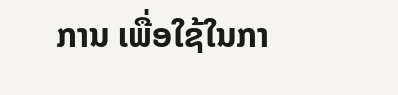ການ ເພື່ອໃຊ້ໃນກາ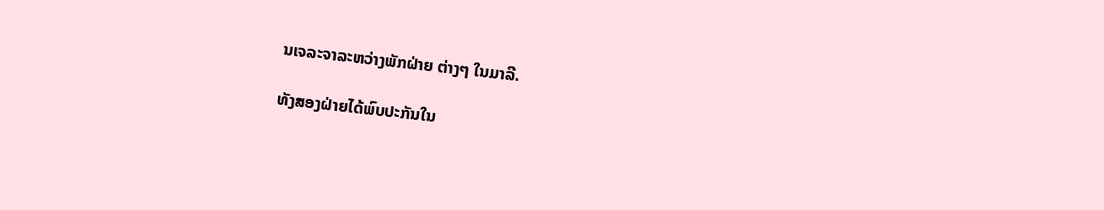ນເຈລະຈາລະຫວ່າງພັກຝ່າຍ ຕ່າງໆ ໃນມາລີ.

ທັງສອງຝ່າຍໄດ້ພົບປະກັນໃນ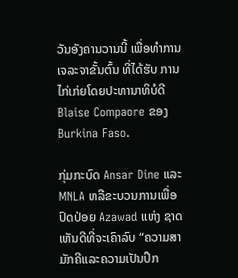ວັນອັງຄານວານນີ້ ເພື່ອທໍາການເຈລະຈາຂັ້ນຕົ້ນ ທີ່ໄດ້ຮັບ ການໄກ່ເກ່ຍໂດຍປະທານາທິບໍດີ Blaise Compaore ຂອງ Burkina Faso.

ກຸ່ມກະບົດ Ansar Dine ແລະ MNLA ຫລືຂະບວນການເພື່ອປົດປ່ອຍ Azawad ແຫ່ງ ຊາດ ເຫັນດີທີ່ຈະເຄົາລົບ “ຄວາມສາມັກຄີແລະຄວາມເປັນປຶກ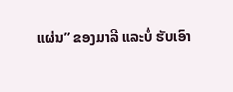ແຜ່ນ” ຂອງມາລີ ແລະບໍ່ ຮັບເອົາ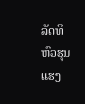ລັດທິຫົວຮຸນແຮງ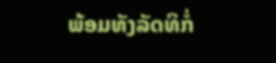ພ້ອມທັງລັດທິກໍ່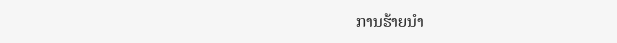ການຮ້າຍນຳ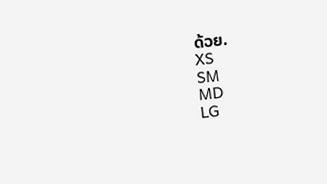ດ້ວຍ.
XS
SM
MD
LG